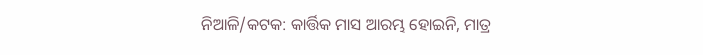ନିଆଳି/କଟକ: କାର୍ତ୍ତିକ ମାସ ଆରମ୍ଭ ହୋଇନି, ମାତ୍ର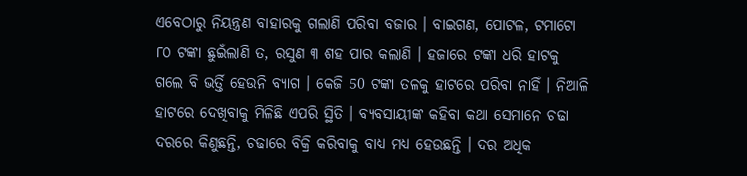ଏବେଠାରୁ ନିୟନ୍ତ୍ରଣ ବାହାରକୁ ଗଲାଣି ପରିବା ବଜାର । ବାଇଗଣ, ପୋଟଳ, ଟମାଟୋ ୮୦ ଟଙ୍କା ଛୁଇଁଲାଣି ତ, ରସୁଣ ୩ ଶହ ପାର କଲାଣି । ହଜାରେ ଟଙ୍କା ଧରି ହାଟକୁ ଗଲେ ବି ଭର୍ତ୍ତି ହେଉନି ବ୍ୟାଗ । କେଜି 50 ଟଙ୍କା ତଳକୁ ହାଟରେ ପରିବା ନାହିଁ । ନିଆଳି ହାଟରେ ଦେଖିବାକୁ ମିଳିଛି ଏପରି ସ୍ଥିତି । ବ୍ୟବସାୟୀଙ୍କ କହିବା କଥା ସେମାନେ ଚଢା ଦରରେ କିଣୁଛନ୍ତି, ଚଢାରେ ବିକ୍ରି କରିବାକୁ ବାଧ୍ୟ ମଧ୍ୟ ହେଉଛନ୍ତି । ଦର ଅଧିକ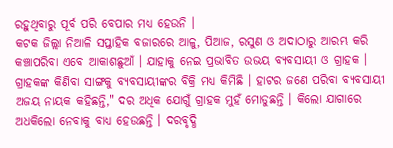ରହୁଥିବାରୁ ପୂର୍ବ ପରି ବେପାର ମଧ୍ୟ ହେଉନି ।
କଟକ ଜିଲ୍ଲା ନିଆଳି ସପ୍ତାହିକ ବଜାରରେ ଆଳୁ, ପିଆଜ, ରସୁଣ ଓ ଅଦାଠାରୁ ଆରମ୍ଭ କରି କଞ୍ଚାପରିବା ଏବେ ଆକାଶଛୁଆଁ । ଯାହାକୁ ନେଇ ପ୍ରଭାବିତ ଉଭୟ ବ୍ୟବସାୟୀ ଓ ଗ୍ରାହକ । ଗ୍ରାହକଙ୍କ କିଣିବା ସାଙ୍ଗକୁ ବ୍ୟବସାୟୀଙ୍କର ବିକ୍ରି ମଧ୍ୟ କିମିଛି । ହାଟର ଜଣେ ପରିବା ବ୍ୟବସାୟୀ ଅଜୟ ନାୟକ କହିଛନ୍ତି," ଦର ଅଧିକ ଯୋଗୁଁ ଗ୍ରାହକ ମୁହଁ ମୋଡୁଛନ୍ତି । କିଲୋ ଯାଗାରେ ଅଧକିଲୋ ନେବାକୁ ବାଧ୍ୟ ହେଉଛନ୍ତି । ଦରବୃଦ୍ଧି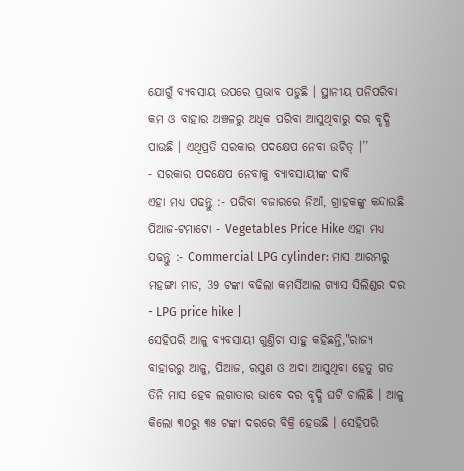ଯୋଗୁଁ ବ୍ୟବସାୟ ଉପରେ ପ୍ରଭାବ ପଡୁଛି । ସ୍ଥାନୀୟ ପନିପରିବା କମ ଓ ବାହାର ଅଞ୍ଚଳରୁ ଅଧିକ ପରିବା ଆସୁଥିବାରୁ ଦର ବୃଦ୍ଧି ପାଉଛି । ଏଥିପ୍ରତି ସରକାର ପଦକ୍ଷେପ ନେବା ଉଚିତ୍ ।’’
- ସରକାର ପଦକ୍ଷେପ ନେବାକୁ ବ୍ୟାବସାୟୀଙ୍କ ଦାବି
ଏହା ମଧ୍ୟ ପଢନ୍ତୁ :- ପରିବା ବଜାରରେ ନିଆଁ, ଗ୍ରାହକଙ୍କୁ କନ୍ଦାଉଛି ପିଆଜ-ଟମାଟୋ - Vegetables Price Hike ଏହା ମଧ୍ୟ ପଢନ୍ତୁ :- Commercial LPG cylinder: ମାସ ଆରମ୍ଭରୁ ମହଙ୍ଗା ମାଡ, 39 ଟଙ୍କା ବଢିଲା କମର୍ସିଆଲ ଗ୍ୟାସ ସିଲିଣ୍ଡର ଦର - LPG price hike |
ସେହିପରି ଆଳୁ ବ୍ୟବସାୟୀ ଗୁଣ୍ତିଚା ସାହୁ କହିଛନ୍ତି,"ରାଜ୍ୟ ବାହାରରୁ ଆଳୁ, ପିଆଜ, ରସୁଣ ଓ ଅଦା ଆସୁଥିବା ହେତୁ ଗତ ତିନି ମାସ ହେବ ଲଗାତାର ଭାବେ ଦର ବୃଦ୍ଧି ଘଟି ଚାଲିଛି । ଆଳୁ କିଲୋ ୩୦ରୁ ୩୫ ଟଙ୍କା ଦରରେ ବିକ୍ରି ହେଉଛି । ସେହିପରି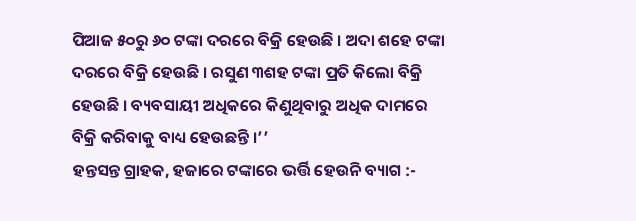ପିଆଜ ୫୦ରୁ ୬୦ ଟଙ୍କା ଦରରେ ବିକ୍ରି ହେଉଛି । ଅଦା ଶହେ ଟଙ୍କା ଦରରେ ବିକ୍ରି ହେଉଛି । ରସୁଣ ୩ଶହ ଟଙ୍କା ପ୍ରତି କିଲୋ ବିକ୍ରି ହେଉଛି । ବ୍ୟବସାୟୀ ଅଧିକରେ କିଣୁଥିବାରୁ ଅଧିକ ଦାମରେ ବିକ୍ରି କରିବାକୁ ବାଧ୍ୟ ହେଉଛନ୍ତି ।’’
ହନ୍ତସନ୍ତ ଗ୍ରାହକ, ହଜାରେ ଟଙ୍କାରେ ଭର୍ତ୍ତି ହେଉନି ବ୍ୟାଗ :-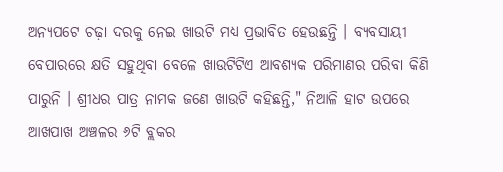ଅନ୍ୟପଟେ ଚଢ଼ା ଦରକୁ ନେଇ ଖାଉଟି ମଧ୍ୟ ପ୍ରଭାବିତ ହେଉଛନ୍ତି । ବ୍ୟବସାୟୀ ବେପାରରେ କ୍ଷତି ସହୁଥିବା ବେଳେ ଖାଉଟିଟିଏ ଆବଶ୍ୟକ ପରିମାଣର ପରିବା କିଣି ପାରୁନି । ଶ୍ରୀଧର ପାତ୍ର ନାମକ ଜଣେ ଖାଉଟି କହିଛନ୍ତି," ନିଆଳି ହାଟ ଉପରେ ଆଖପାଖ ଅଞ୍ଚଳର ୬ଟି ବ୍ଲକର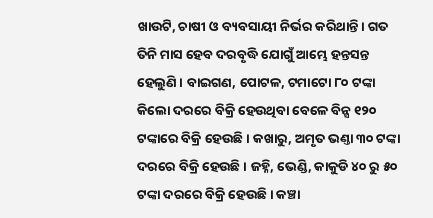ଖାଉଟି, ଚାଷୀ ଓ ବ୍ୟବସାୟୀ ନିର୍ଭର କରିଥାନ୍ତି । ଗତ ତିନି ମାସ ହେବ ଦରବୃଦ୍ଧି ଯୋଗୁଁ ଆମ୍ଭେ ହନ୍ତସନ୍ତ ହେଲୁଣି । ବାଇଗଣ, ପୋଟଳ, ଟମାଟୋ ୮୦ ଟଙ୍କା କିଲୋ ଦରରେ ବିକ୍ରି ହେଉଥିବା ବେଳେ ବିନ୍ସ ୧୨୦ ଟଙ୍କାରେ ବିକ୍ରି ହେଉଛି । କଖାରୁ, ଅମୃତ ଭଣ୍ତା ୩୦ ଟଙ୍କା ଦରରେ ବିକ୍ରି ହେଉଛି । ଜହ୍ନି, ଭେଣ୍ଡି, କାକୁଡି ୪୦ ରୁ ୫୦ ଟଙ୍କା ଦରରେ ବିକ୍ରି ହେଉଛି । କଞ୍ଚା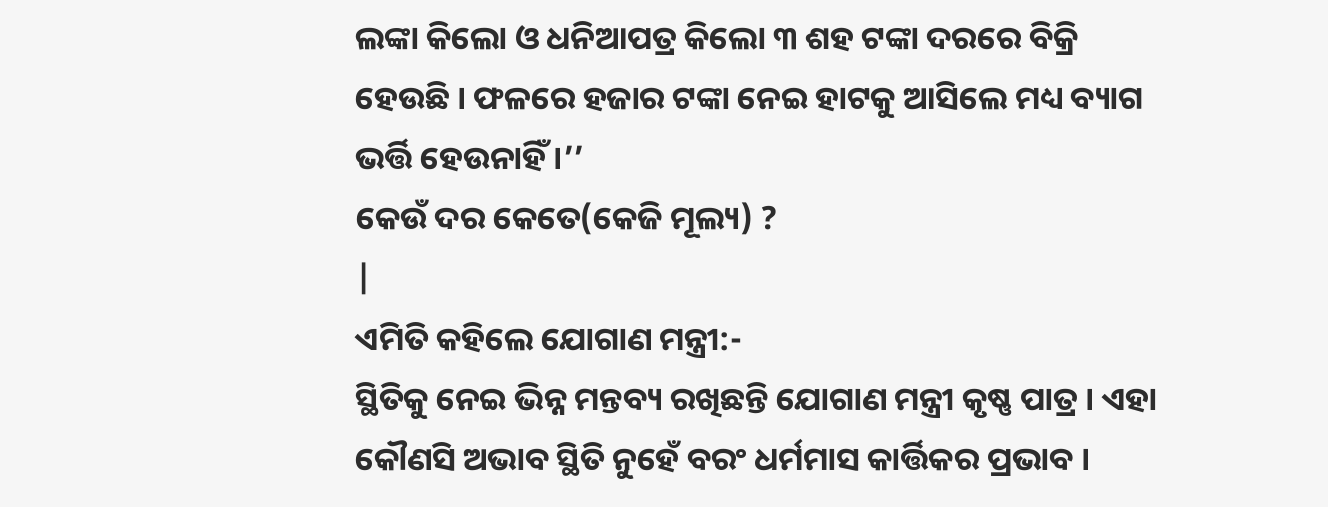ଲଙ୍କା କିଲୋ ଓ ଧନିଆପତ୍ର କିଲୋ ୩ ଶହ ଟଙ୍କା ଦରରେ ବିକ୍ରି ହେଉଛି । ଫଳରେ ହଜାର ଟଙ୍କା ନେଇ ହାଟକୁ ଆସିଲେ ମଧ୍ୟ ବ୍ୟାଗ ଭର୍ତ୍ତି ହେଉନାହିଁ ।’’
କେଉଁ ଦର କେତେ(କେଜି ମୂଲ୍ୟ) ?
|
ଏମିତି କହିଲେ ଯୋଗାଣ ମନ୍ତ୍ରୀ:-
ସ୍ଥିତିକୁ ନେଇ ଭିନ୍ନ ମନ୍ତବ୍ୟ ରଖିଛନ୍ତି ଯୋଗାଣ ମନ୍ତ୍ରୀ କୃଷ୍ଣ ପାତ୍ର । ଏହା କୌଣସି ଅଭାବ ସ୍ଥିତି ନୁହେଁ ବରଂ ଧର୍ମମାସ କାର୍ତ୍ତିକର ପ୍ରଭାବ ।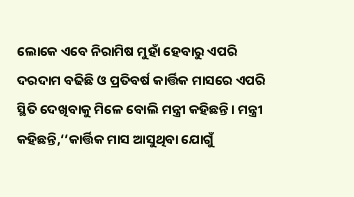ଲୋକେ ଏବେ ନିରାମିଷ ମୁହାଁ ହେବାରୁ ଏପରି ଦରଦାମ ବଢିଛି ଓ ପ୍ରତିବର୍ଷ କାର୍ତ୍ତିକ ମାସରେ ଏପରି ସ୍ଥିତି ଦେଖିବାକୁ ମିଳେ ବୋଲି ମନ୍ତ୍ରୀ କହିଛନ୍ତି । ମନ୍ତ୍ରୀ କହିଛନ୍ତି,‘‘କାର୍ତ୍ତିକ ମାସ ଆସୁଥିବା ଯୋଗୁଁ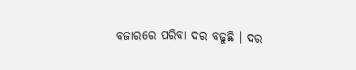ବଜାରରେ ପରିବା ଦର ବଢୁଛି । ଦର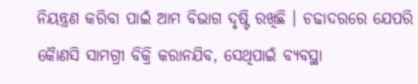ନିୟନ୍ତ୍ରଣ କରିବା ପାଇଁ ଆମ ବିଭାଗ ଦୃଷ୍ଟି ରଖିଛି । ଚଢାଦରରେ ଯେପରି କୋୖଣସି ସାମଗ୍ରୀ ବିକ୍ରି କରାନଯିବ, ସେଥିପାଇଁ ବ୍ୟବସ୍ଥା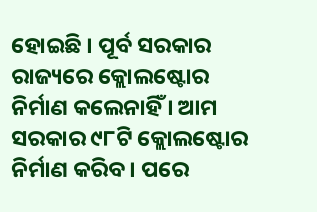ହୋଇଛି । ପୂର୍ବ ସରକାର ରାଜ୍ୟରେ କ୍ଲୋଲଷ୍ଟୋର ନିର୍ମାଣ କଲେନାହିଁ । ଆମ ସରକାର ୯୮ଟି କ୍ଲୋଲଷ୍ଟୋର ନିର୍ମାଣ କରିବ । ପରେ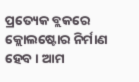ପ୍ରତ୍ୟେକ ବ୍ଲକରେ କ୍ଲୋଲଷ୍ଟୋର ନିର୍ମାଣ ହେବ । ଆମ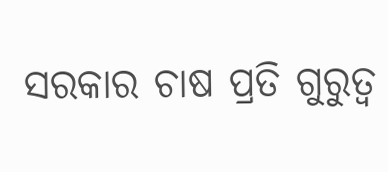ସରକାର ଚାଷ ପ୍ରତି ଗୁରୁତ୍ବ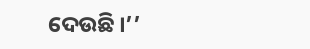ଦେଉଛି ।’’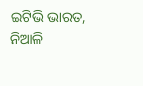ଇଟିଭି ଭାରତ, ନିଆଳି